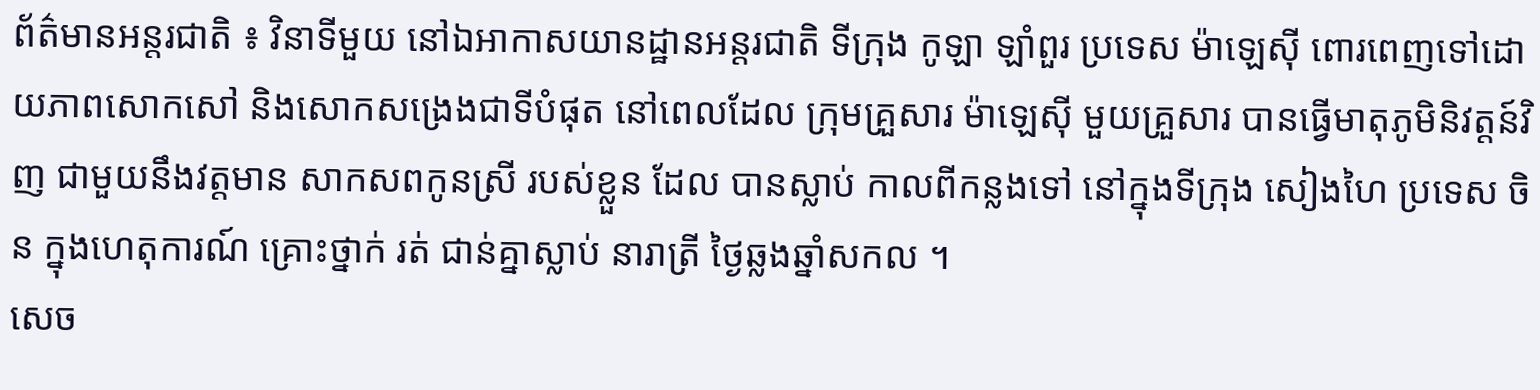ព័ត៌មានអន្តរជាតិ ៖ វិនាទីមួយ នៅឯអាកាសយានដ្ឋានអន្តរជាតិ ទីក្រុង កូឡា ឡាំពួរ ប្រទេស ម៉ាឡេស៊ី ពោរពេញទៅដោយភាពសោកសៅ និងសោកសង្រេងជាទីបំផុត នៅពេលដែល ក្រុមគ្រួសារ ម៉ាឡេស៊ី មួយគ្រួសារ បានធ្វើមាតុភូមិនិវត្តន៍វិញ ជាមួយនឹងវត្តមាន សាកសពកូនស្រី របស់ខ្លួន ដែល បានស្លាប់ កាលពីកន្លងទៅ នៅក្នុងទីក្រុង សៀងហៃ ប្រទេស ចិន ក្នុងហេតុការណ៍ គ្រោះថ្នាក់ រត់ ជាន់គ្នាស្លាប់ នារាត្រី ថ្ងៃឆ្លងឆ្នាំសកល ។
សេច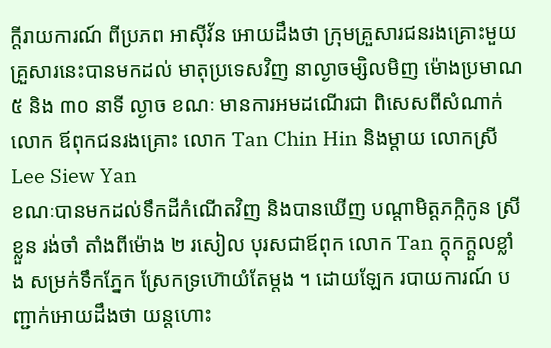ក្តីរាយការណ៍ ពីប្រភព អាស៊ីវ័ន អោយដឹងថា ក្រុមគ្រួសារជនរងគ្រោះមួយគ្រួសារនេះបានមកដល់ មាតុប្រទេសវិញ នាល្ងាចម្សិលមិញ ម៉ោងប្រមាណ ៥ និង ៣០ នាទី ល្ងាច ខណៈ មានការអមដណើរជា ពិសេសពីសំណាក់លោក ឪពុកជនរងគ្រោះ លោក Tan Chin Hin និងម្តាយ លោកស្រី Lee Siew Yan
ខណៈបានមកដល់ទឹកដីកំណើតវិញ និងបានឃើញ បណ្តាមិត្តភក្កិកូន ស្រី ខ្លួន រង់ចាំ តាំងពីម៉ោង ២ រសៀល បុរសជាឪពុក លោក Tan ក្តុកក្តួលខ្លាំង សម្រក់ទឹកភ្នែក ស្រែកទ្រហ៊ោយំតែម្តង ។ ដោយឡែក របាយការណ៍ បញ្ជាក់អោយដឹងថា យន្តហោះ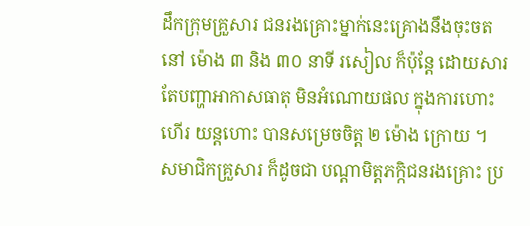ដឹកក្រុមគ្រួសារ ជនរងគ្រោះម្នាក់នេះគ្រោងនឹងចុះចតនៅ ម៉ោង ៣ និង ៣០ នាទី រសៀល ក៏ប៉ុន្តែ ដោយសារតែបញ្ហាអាកាសធាតុ មិនអំណោយផល ក្នុងការហោះ ហើរ យន្តហោះ បានសម្រេចចិត្ត ២ ម៉ោង ក្រោយ ។
សមាជិកគ្រួសារ ក៏ដូចជា បណ្តាមិត្តភក្កិជនរងគ្រោះ ប្រ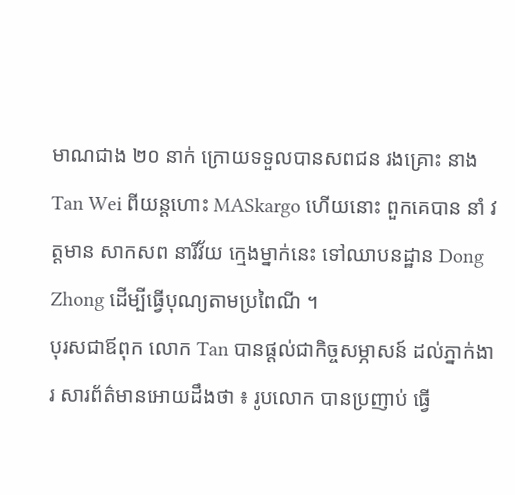មាណជាង ២០ នាក់ ក្រោយទទួលបានសពជន រងគ្រោះ នាងTan Wei ពីយន្តហោះ MASkargo ហើយនោះ ពួកគេបាន នាំ វត្តមាន សាកសព នារីវ័យ ក្មេងម្នាក់នេះ ទៅឈាបនដ្ឋាន Dong Zhong ដើម្បីធ្វើបុណ្យតាមប្រពៃណី ។
បុរសជាឪពុក លោក Tan បានផ្តល់ជាកិច្ចសម្ភាសន៍ ដល់ភ្នាក់ងារ សារព័ត៌មានអោយដឹងថា ៖ រូបលោក បានប្រញាប់ ធ្វើ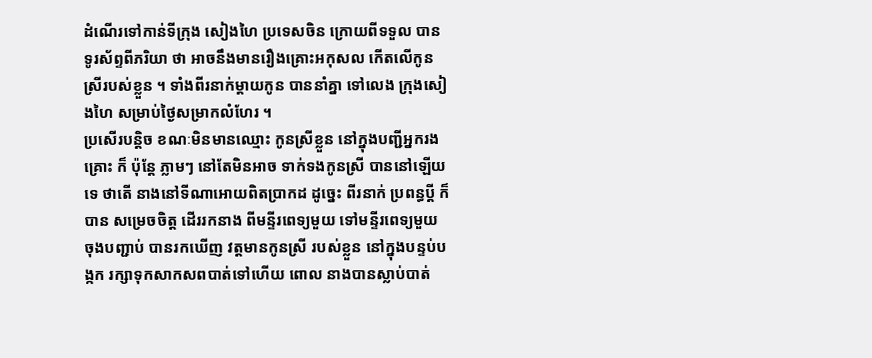ដំណើរទៅកាន់ទីក្រុង សៀងហៃ ប្រទេសចិន ក្រោយពីទទួល បាន ទូរស័ព្ទពីភរិយា ថា អាចនឹងមានរឿងគ្រោះអកុសល កើតលើកូនស្រីរបស់ខ្លួន ។ ទាំងពីរនាក់ម្តាយកូន បាននាំគ្នា ទៅលេង ក្រុងសៀងហៃ សម្រាប់ថ្ងៃសម្រាកលំហែរ ។
ប្រសើរបន្តិច ខណៈមិនមានឈ្មោះ កូនស្រីខ្លួន នៅក្នុងបញ្ជីអ្នករងគ្រោះ ក៏ ប៉ុន្តែ ភ្លាមៗ នៅតែមិនអាច ទាក់ទងកូនស្រី បាននៅឡើយទេ ថាតើ នាងនៅទីណាអោយពិតប្រាកដ ដូច្នេះ ពីរនាក់ ប្រពន្ធប្តី ក៏បាន សម្រេចចិត្ត ដើររកនាង ពីមន្ទីរពេទ្យមួយ ទៅមន្ទីរពេទ្យមួយ ចុងបញ្ជាប់ បានរកឃើញ វត្តមានកូនស្រី របស់ខ្លួន នៅក្នុងបន្ទប់បង្កក រក្សាទុកសាកសពបាត់ទៅហើយ ពោល នាងបានស្លាប់បាត់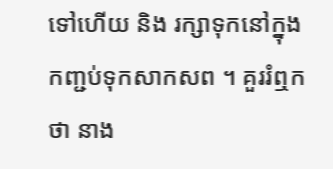ទៅហើយ និង រក្សាទុកនៅក្នុង កញ្ជប់ទុកសាកសព ។ គួររំឮកថា នាង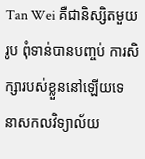Tan Wei គឺជានិស្សិតមួយរូប ពុំទាន់បានបញ្ចប់ ការសិក្សារបស់ខ្លួននៅឡើយទេ នាសកលវិទ្យាល័យ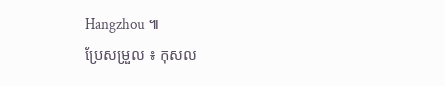Hangzhou ៕
ប្រែសម្រួល ៖ កុសល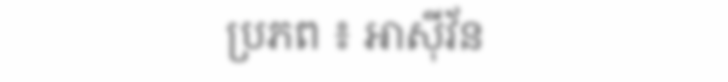ប្រភព ៖ អាស៊ីវ័ន